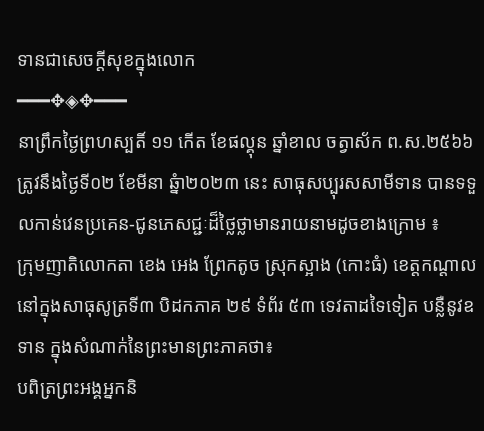ទានជាសេចក្តីសុខក្នុងលោក
━━━✥◈✥━━━
នាព្រឹកថ្ងៃព្រហស្បតិ៍ ១១ កើត ខែផល្គុន ឆ្នាំខាល ចត្វាស័ក ព.ស.២៥៦៦ ត្រូវនឹងថ្ងៃទី០២ ខែមីនា ឆ្នំា២០២៣ នេះ សាធុសប្បុរសសាមីទាន បានទទួលកាន់វេនប្រគេន-ជូនភេសជ្ជៈដ៏ថ្លៃថ្លាមានរាយនាមដូចខាងក្រោម ៖
ក្រុមញាតិលោកតា ខេង អេង ព្រែកតូច ស្រុកស្អាង (កោះធំ) ខេត្តកណ្តាល
នៅក្នុងសាធុសូត្រទី៣ បិដកភាគ ២៩ ទំព័រ ៥៣ ទេវតាដទៃទៀត បន្លឺនូវឧទាន ក្នុងសំណាក់នៃព្រះមានព្រះភាគថា៖
បពិត្រព្រះអង្គអ្នកនិ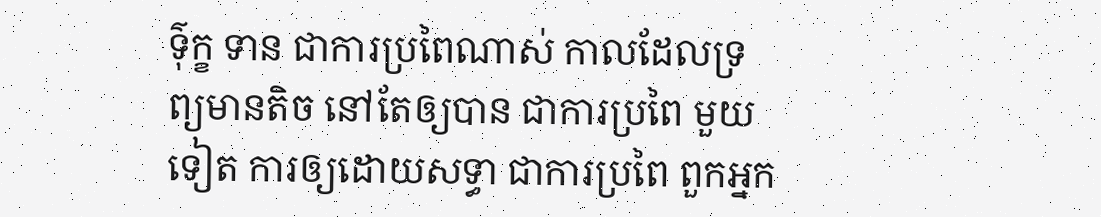ទ៌ុក្ខ ទាន ជាការប្រពៃណាស់ កាលដែលទ្រព្យមានតិច នៅតែឲ្យបាន ជាការប្រពៃ មួយទៀត ការឲ្យដោយសទ្ធា ជាការប្រពៃ ពួកអ្នក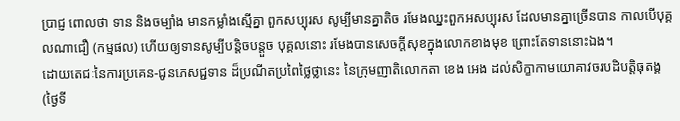ប្រាជ្ញ ពោលថា ទាន និងចម្បាំង មានកម្លាំងស្មើគ្នា ពួកសប្បុរស សូម្បីមានគ្នាតិច រមែងឈ្នះពួកអសប្បុរស ដែលមានគ្នាច្រើនបាន កាលបើបុគ្គលណាជឿ (កម្មផល) ហើយឲ្យទានសូម្បីបន្តិចបន្តួច បុគ្គលនោះ រមែងបានសេចក្តីសុខក្នុងលោកខាងមុខ ព្រោះតែទាននោះឯង។
ដោយតេជៈនៃការប្រគេន-ជូនភេសជ្ជទាន ដ៏ប្រណីតប្រពៃថ្លៃថ្លានេះ នៃក្រុមញាតិលោកតា ខេង អេង ដល់សិក្ខាកាមយោគាវចរបដិបត្តិធុតង្គ (ថ្ងៃទី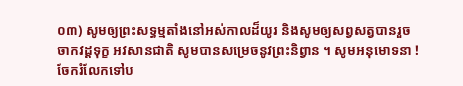០៣) សូមឲ្យព្រះសទ្ធម្មតាំងនៅអស់កាលដ៏យូរ និងសូមឲ្យសព្វសត្វបានរួចចាកវដ្តទុក្ខ អវសានជាតិ សូមបានសម្រេចនូវព្រះនិព្វាន ។ សូមអនុមោទនា !
ចែករំលែកទៅប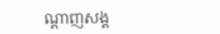ណ្ដាញសង្គ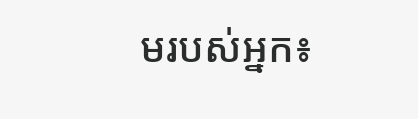មរបស់អ្នក៖